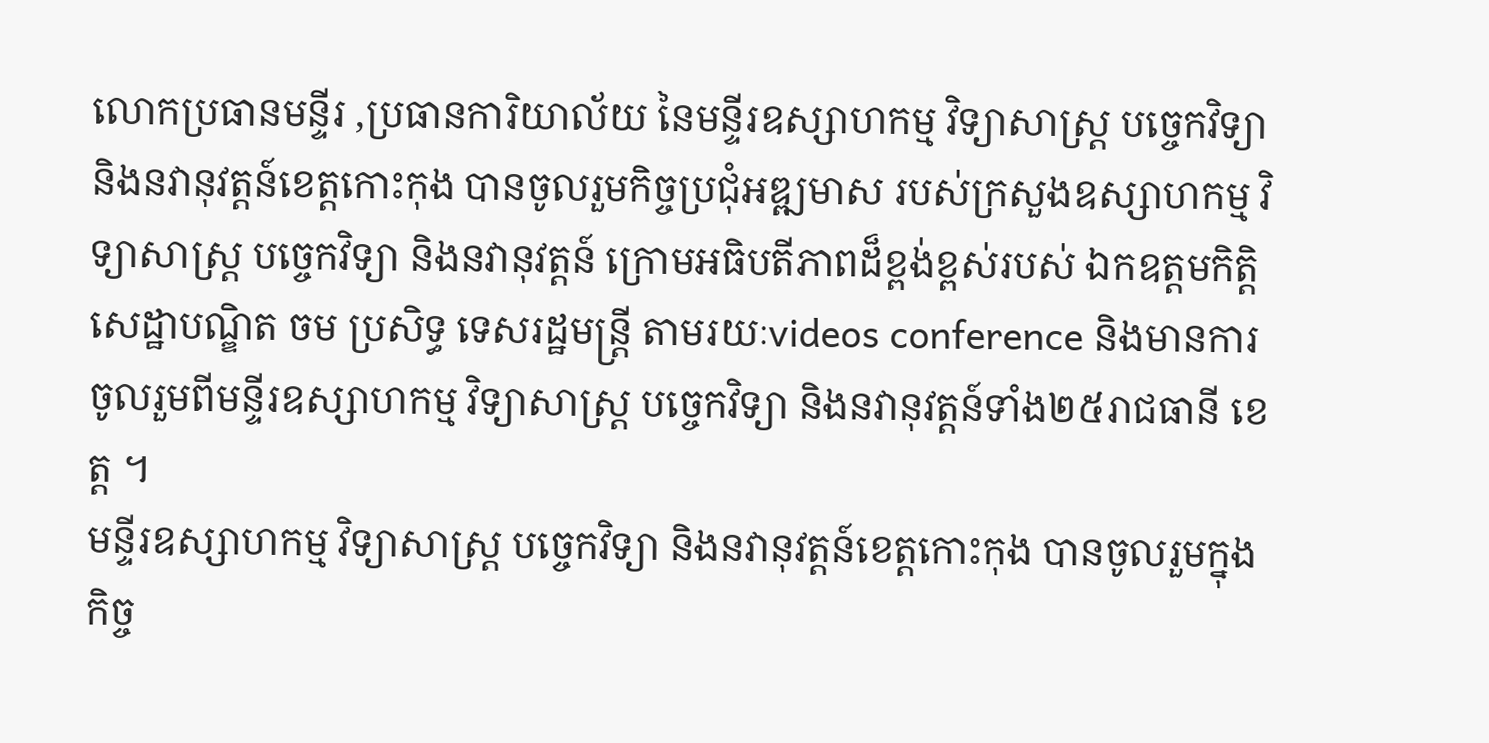លោកប្រធានមន្ទីរ ,ប្រធានការិយាល័យ នៃមន្ទីរឧស្សាហកម្ម វិទ្យាសាស្រ្ត បច្ចេកវិទ្យា និងនវានុវត្តន៍ខេត្តកោះកុង បានចូលរួមកិច្ចប្រជុំអឌ្ឍមាស របស់ក្រសួងឧស្សាហកម្ម វិទ្យាសាស្រ្ត បច្ចេកវិទ្យា និងនវានុវត្តន៍ ក្រោមអធិបតីភាពដ៏ខ្ពង់ខ្ពស់របស់ ឯកឧត្តមកិត្តិសេដ្ឋាបណ្ឌិត ចម ប្រសិទ្ធ ទេសរដ្ឋមន្រ្តី តាមរយៈvideos conference និងមានការចូលរួមពីមន្ទីរឧស្សាហកម្ម វិទ្យាសាស្រ្ត បច្ចេកវិទ្យា និងនវានុវត្តន៍ទាំង២៥រាជធានី ខេត្ត ។
មន្ទីរឧស្សាហកម្ម វិទ្យាសាស្រ្ត បច្ចេកវិទ្យា និងនវានុវត្តន៍ខេត្តកោះកុង បានចូលរួមក្នុងកិច្ច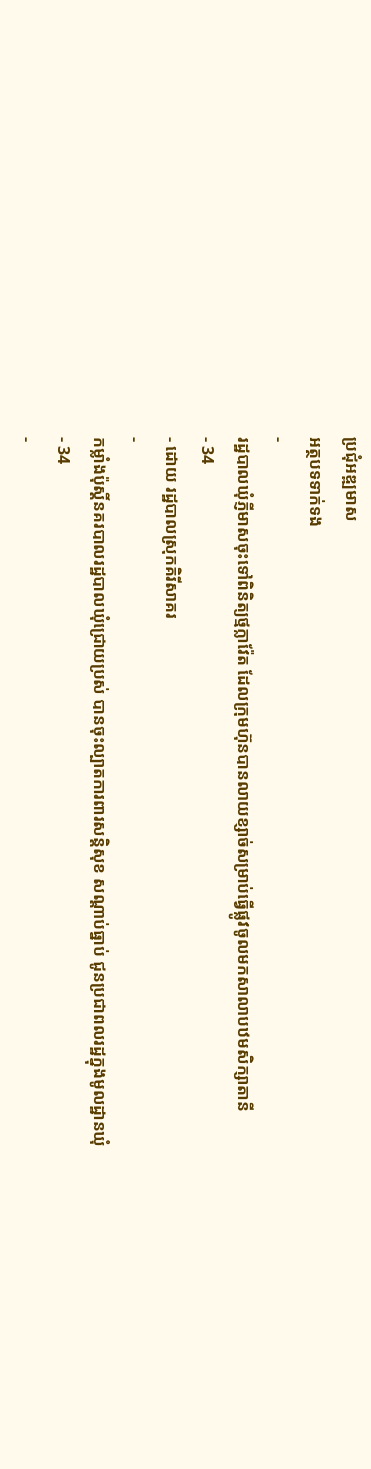ប្រជុំអឌ្ឍមាស
អត្ថបទទាក់ទង
-
រដ្ឋបាលឃុំភ្ញីមាសចុះទៅពិនិត្យថ្មក្លាវ៉ែត ដែលក្រុមហ៊ុនបានលាយខ្សាច់សម្រាប់ធ្វើផ្លូវចូលមកសាលាបឋមសិក្សាតានី
- 34
- ដោយ រដ្ឋបាលស្រុកគិរីសាគរ
-
កម្លាំងប៉ុស្តិ៍នគរបាលរដ្ឋបាលឃុំជ្រោយប្រស់ បានចុះល្បាតការពារសន្តិសុខ សណ្តាប់ធ្នាប់ ជូនប្រជាពលរដ្ឋក្នុងមូលដ្ឋានឃុំ
- 34
-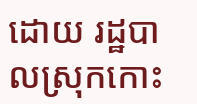ដោយ រដ្ឋបាលស្រុកកោះ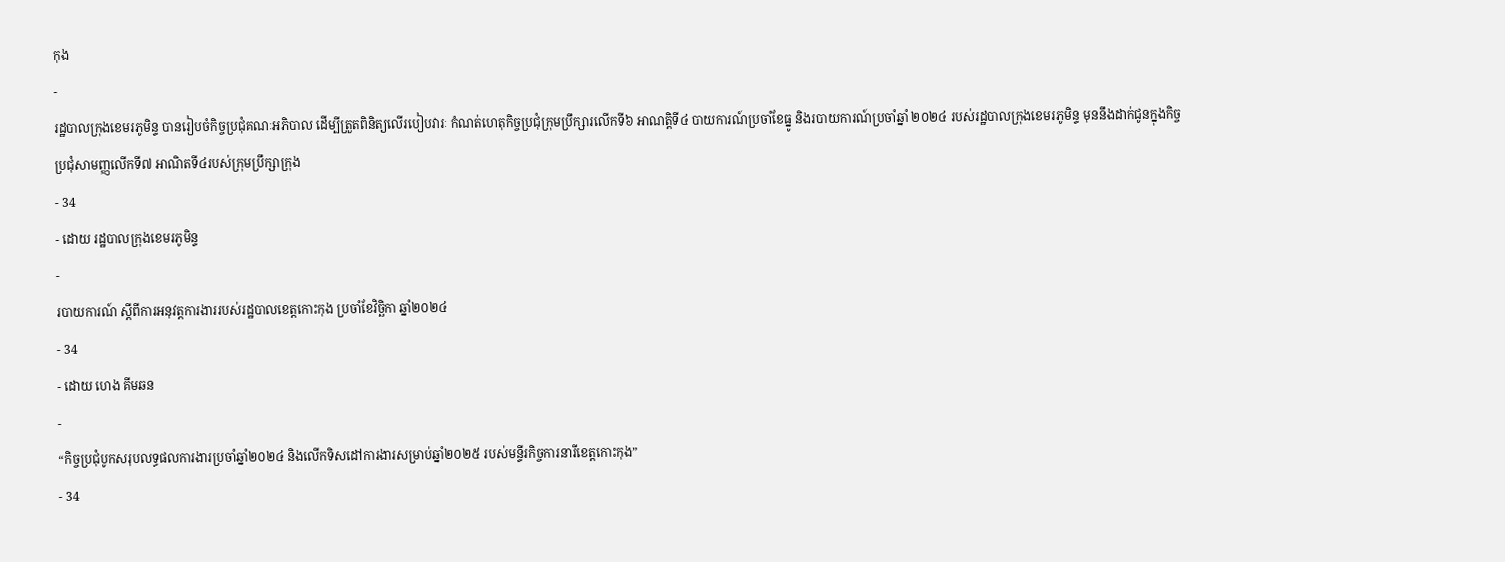កុង
-
រដ្ឋបាលក្រុងខេមរភូមិន្ទ បានរៀបចំកិច្ចប្រជុំគណៈអភិបាល ដើម្បីត្រួតពិនិត្យលើរបៀបវារៈ កំណត់ហេតុកិច្ចប្រជុំក្រុមប្រឹក្សារលើកទី៦ អាណត្តិទី៤ បាយការណ៍ប្រចាំខែធ្នូ និងរបាយការណ៍ប្រចាំឆ្នាំ ២០២៤ របស់រដ្ឋបាលក្រុងខេមរភូមិន្ទ មុននឹងដាក់ជូនក្នុងកិច្ចប្រជុំសាមញ្ញលើកទី៧ អាណិតទី៤របស់ក្រុមប្រឹក្សាក្រុង
- 34
- ដោយ រដ្ឋបាលក្រុងខេមរភូមិន្ទ
-
របាយការណ៍ ស្តីពីការអនុវត្តការងាររបស់រដ្ឋបាលខេត្តកោះកុង ប្រចាំខែវិច្ឆិកា ឆ្នាំ២០២៤
- 34
- ដោយ ហេង គីមឆន
-
“កិច្ចប្រជុំបូកសរុបលទ្ធផលការងារប្រចាំឆ្នាំ២០២៤ និងលើកទិសដៅការងារសម្រាប់ឆ្នាំ២០២៥ របស់មន្ទីរកិច្ចការនារីខេត្តកោះកុង”
- 34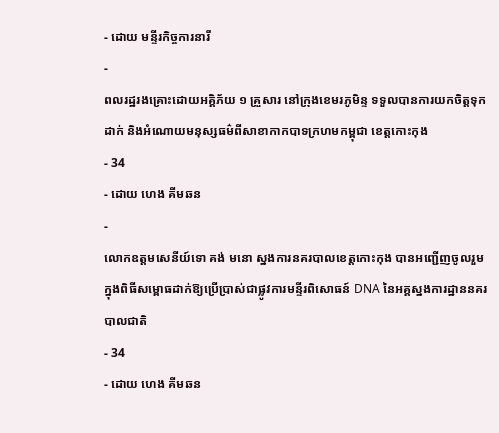- ដោយ មន្ទីរកិច្ចការនារី
-
ពលរដ្ឋរងគ្រោះដោយអគ្គិភ័យ ១ គ្រួសារ នៅក្រុងខេមរភូមិន្ទ ទទួលបានការយកចិត្តទុកដាក់ និងអំណោយមនុស្សធម៌ពីសាខាកាកបាទក្រហមកម្ពុជា ខេត្តកោះកុង
- 34
- ដោយ ហេង គីមឆន
-
លោកឧត្តមសេនីយ៍ទោ គង់ មនោ ស្នងការនគរបាលខេត្តកោះកុង បានអញ្ជើញចូលរួម ក្នុងពិធីសម្ពោធដាក់ឱ្យប្រើប្រាស់ជាផ្លូវការមន្ទីរពិសោធន៍ DNA នៃអគ្គស្នងការដ្ឋាននគរបាលជាតិ
- 34
- ដោយ ហេង គីមឆន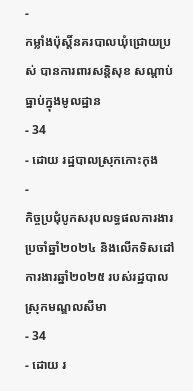-
កម្លាំងប៉ុស្តិ៍នគរបាលឃុំជ្រោយប្រស់ បានការពារសន្តិសុខ សណ្ដាប់ធ្នាប់ក្នុងមូលដ្ឋាន
- 34
- ដោយ រដ្ឋបាលស្រុកកោះកុង
-
កិច្ចប្រជុំបូកសរុបលទ្ធផលការងារប្រចាំឆ្នាំ២០២៤ និងលើកទិសដៅការងារឆ្នាំ២០២៥ របស់រដ្ឋបាលស្រុកមណ្ឌលសីមា
- 34
- ដោយ រ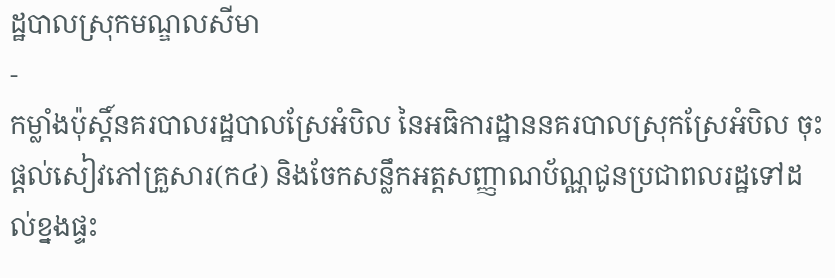ដ្ឋបាលស្រុកមណ្ឌលសីមា
-
កម្លាំងប៉ុស្តិ៍នគរបាលរដ្ឋបាលស្រែអំបិល នៃអធិការដ្ឋាននគរបាលស្រុកស្រែអំបិល ចុះផ្តល់សៀវភៅគ្រួសារ(ក៤) និងចែកសន្លឹកអត្តសញ្ញាណប័ណ្ណជូនប្រជាពលរដ្ឋទៅដល់ខ្នងផ្ទះ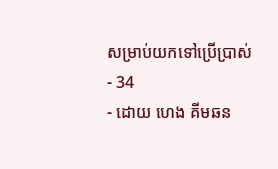សម្រាប់យកទៅប្រើប្រាស់
- 34
- ដោយ ហេង គីមឆន